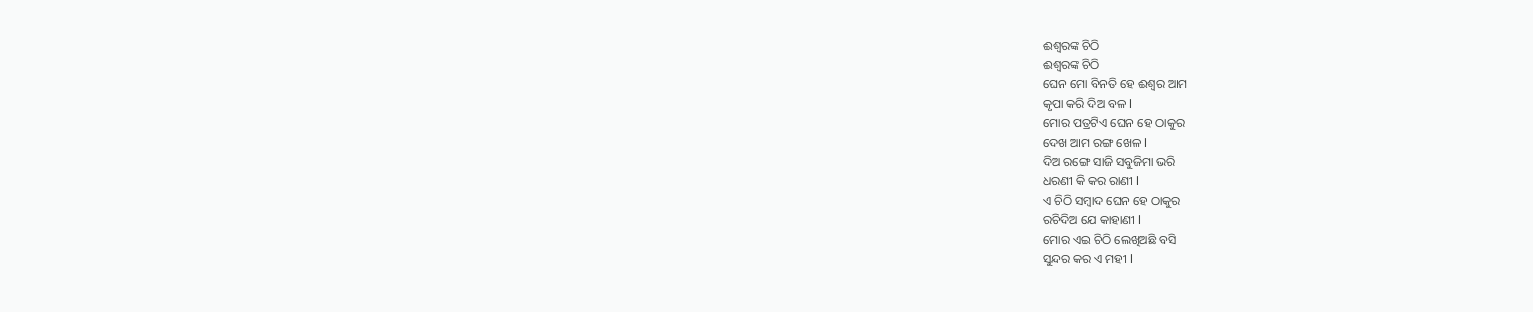ଈଶ୍ୱରଙ୍କ ଚିଠି
ଈଶ୍ୱରଙ୍କ ଚିଠି
ଘେନ ମୋ ବିନତି ହେ ଈଶ୍ୱର ଆମ
କୃପା କରି ଦିଅ ବଳ l
ମୋର ପତ୍ରଟିଏ ଘେନ ହେ ଠାକୁର
ଦେଖ ଆମ ରଙ୍ଗ ଖେଳ l
ଦିଅ ରଙ୍ଗେ ସାଜି ସବୁଜିମା ଭରି
ଧରଣୀ କି କର ରାଣୀ l
ଏ ଚିଠି ସମ୍ବାଦ ଘେନ ହେ ଠାକୁର
ରଚିଦିଅ ଯେ କାହାଣୀ l
ମୋର ଏଇ ଚିଠି ଲେଖିଅଛି ବସି
ସୁନ୍ଦର କର ଏ ମହୀ l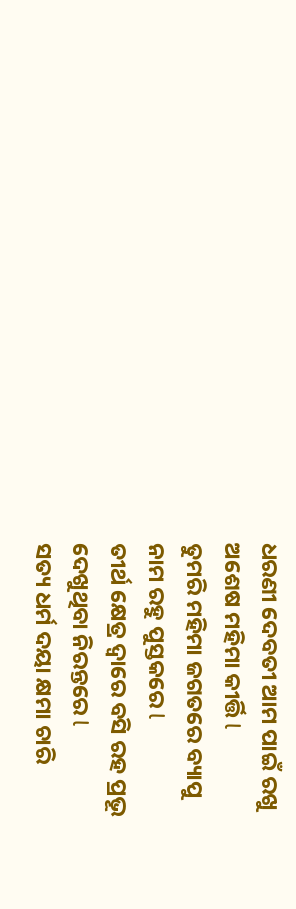ଧରଣୀ ଦେବତୀ ଆମ ପାଇଁ ରଖୁ
ଅଶେଷ ମହିମା କୀର୍ତ୍ତି l
ତୁମରି ମହିମା ଜଗତରେ ବ୍ୟାପୁ
ନାମ ରହୁ ପୁସ୍ତକରେ l
ତୀର୍ଥ କ୍ଷେତ୍ର ଦ୍ୱାରେ ବସି ରହ ପ୍ରଭୂ
ଦେଖୁଥିବା ନିରନ୍ତରେ l
ସତ୍ୟ ଧର୍ମ ଦୟା କ୍ଷମା ଚାରି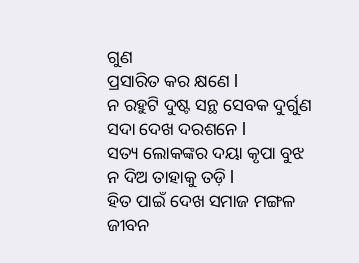ଗୁଣ
ପ୍ରସାରିତ କର କ୍ଷଣେ l
ନ ରହୁଟି ଦୁଷ୍ଟ ସନ୍ଥ ସେବକ ଦୁର୍ଗୁଣ
ସଦା ଦେଖ ଦରଶନେ l
ସତ୍ୟ ଲୋକଙ୍କର ଦୟା କୃପା ବୁଝ
ନ ଦିଅ ତାହାକୁ ତଡ଼ି l
ହିତ ପାଇଁ ଦେଖ ସମାଜ ମଙ୍ଗଳ
ଜୀବନ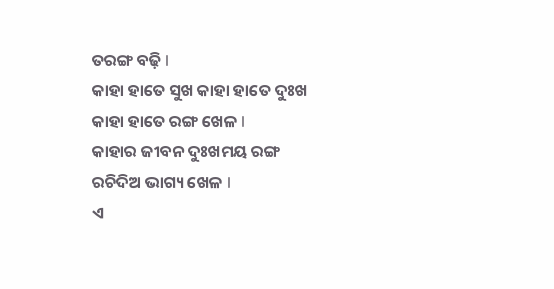ତରଙ୍ଗ ବଢ଼ି l
କାହା ହାତେ ସୁଖ କାହା ହାତେ ଦୁଃଖ
କାହା ହାତେ ରଙ୍ଗ ଖେଳ l
କାହାର ଜୀବନ ଦୁଃଖମୟ ରଙ୍ଗ
ରଚିଦିଅ ଭାଗ୍ୟ ଖେଳ l
ଏ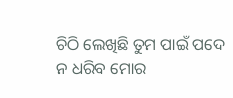ଚିଠି ଲେଖିଛି ତୁମ ପାଇଁ ପଦେ
ନ ଧରିବ ମୋର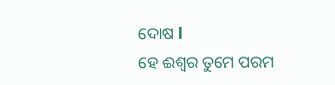ଦୋଷ l
ହେ ଈଶ୍ୱର ତୁମେ ପରମ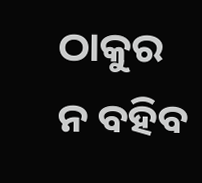ଠାକୁର
ନ ବହିବ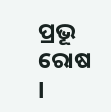ପ୍ରଭୂ ରୋଷ l